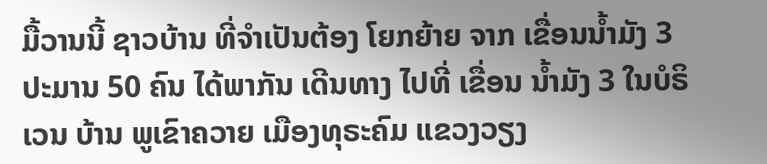ມື້ວານນີ້ ຊາວບ້ານ ທີ່ຈຳເປັນຕ້ອງ ໂຍກຍ້າຍ ຈາກ ເຂື່ອນນ້ຳມັງ 3 ປະມານ 50 ຄົນ ໄດ້ພາກັນ ເດີນທາງ ໄປທີ່ ເຂື່ອນ ນ້ຳມັງ 3 ໃນບໍຣິເວນ ບ້ານ ພູເຂົາຄວາຍ ເມືອງທຸຣະຄົມ ແຂວງວຽງ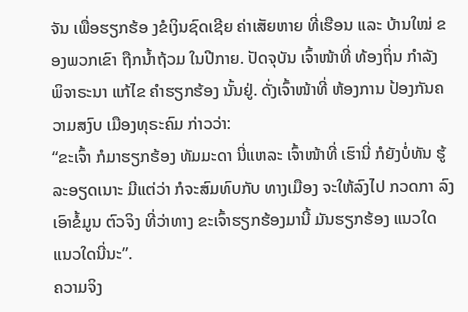ຈັນ ເພື່ອຮຽກຮ້ອ ງຂໍເງິນຊົດເຊີຍ ຄ່າເສັຍຫາຍ ທີ່ເຮືອນ ແລະ ບ້ານໃໝ່ ຂອງພວກເຂົາ ຖືກນ້ຳຖ້ວມ ໃນປີກາຍ. ປັດຈຸບັນ ເຈົ້າໜ້າທີ່ ທ້ອງຖິ່ນ ກຳລັງ ພິຈາຣະນາ ແກ້ໄຂ ຄຳຮຽກຮ້ອງ ນັ້ນຢູ່. ດັ່ງເຈົ້າໜ້າທີ່ ຫ້ອງການ ປ້ອງກັນຄວາມສງົບ ເມືອງທຸຣະຄົມ ກ່າວວ່າ:
“ຂະເຈົ້າ ກໍມາຮຽກຮ້ອງ ທັມມະດາ ນີ່ແຫລະ ເຈົ້າໜ້າທີ່ ເຮົານີ່ ກໍຍັງບໍ່ທັນ ຮູ້ລະອຽດເນາະ ມີແຕ່ວ່າ ກໍຈະສົມທົບກັບ ທາງເມືອງ ຈະໃຫ້ລົງໄປ ກວດກາ ລົງເອົາຂໍ້ມູນ ຕົວຈິງ ທີ່ວ່າທາງ ຂະເຈົ້າຮຽກຮ້ອງມານີ້ ມັນຮຽກຮ້ອງ ແນວໃດ ແນວໃດນີ່ນະ”.
ຄວາມຈິງ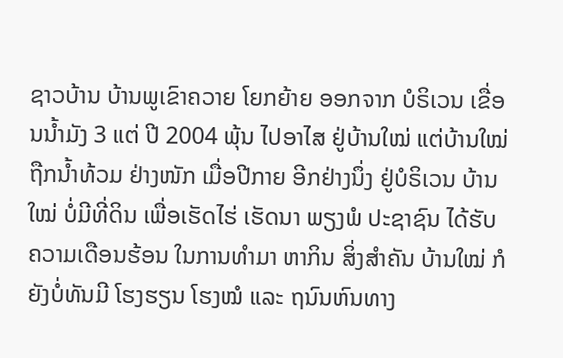ຊາວບ້ານ ບ້ານພູເຂົາຄວາຍ ໂຍກຍ້າຍ ອອກຈາກ ບໍຣິເວນ ເຂື່ອນນ້ຳມັງ 3 ແຕ່ ປີ 2004 ພຸ້ນ ໄປອາໄສ ຢູ່ບ້ານໃໝ່ ແຕ່ບ້ານໃໝ່ ຖືກນ້ຳທ້ວມ ຢ່າງໜັກ ເມື່ອປີກາຍ ອີກຢ່າງນຶ່ງ ຢູ່ບໍຣິເວນ ບ້ານໃໝ່ ບໍ່ມີທີ່ດິນ ເພື່ອເຮັດໄຮ່ ເຮັດນາ ພຽງພໍ ປະຊາຊົນ ໄດ້ຮັບ ຄວາມເດືອນຮ້ອນ ໃນການທຳມາ ຫາກິນ ສິ່ງສຳຄັນ ບ້ານໃໝ່ ກໍຍັງບໍ່ທັນມີ ໂຮງຮຽນ ໂຮງໝໍ ແລະ ຖນົນຫົນທາງ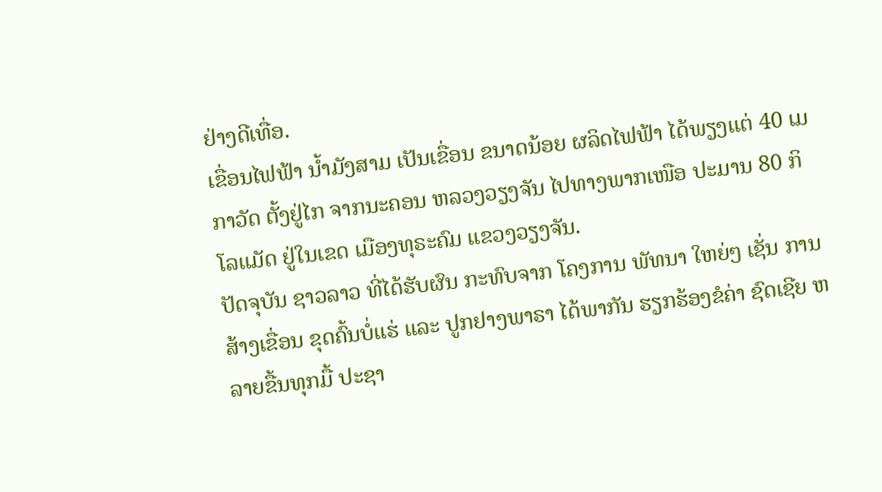ຢ່າງດີເທື່ອ.
ເຂື່ອນໄຟຟ້າ ນ້ຳມັງສາມ ເປັນເຂື່ອນ ຂນາດນ້ອຍ ຜລິດໄຟຟ້າ ໄດ້ພຽງແຕ່ 40 ເມກາວັດ ຕັ້ງຢູ່ໄກ ຈາກນະຄອນ ຫລວງວຽງຈັນ ໄປທາງພາກເໜືອ ປະມານ 80 ກິໂລແມັດ ຢູ່ໃນເຂດ ເມືອງທຸຣະຄົມ ແຂວງວຽງຈັນ.
ປັດຈຸບັນ ຊາວລາວ ທີ່ໄດ້ຮັບຜົນ ກະທົບຈາກ ໂຄງການ ພັທນາ ໃຫຍ່ໆ ເຊັ່ນ ການສ້າງເຂື່ອນ ຂຸດຄົ້ນບໍ່ແຮ່ ແລະ ປູກຢາງພາຣາ ໄດ້ພາກັນ ຮຽກຮ້ອງຂໍຄ່າ ຊົດເຊີຍ ຫລາຍຂື້ນທຸກມື້ ປະຊາ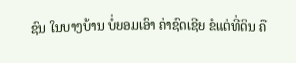ຊົນ ໃນບາງບ້ານ ບໍ່ຍອມເອົາ ຄ່າຊົດເຊີຍ ຂໍແຕ່ທີ່ດິນ ຄື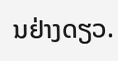ນຢ່າງດຽວ.